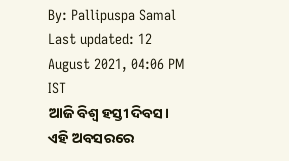By: Pallipuspa Samal
Last updated: 12 August 2021, 04:06 PM IST
ଆଜି ବିଶ୍ୱ ହସ୍ତୀ ଦିବସ। ଏହି ଅବସରରେ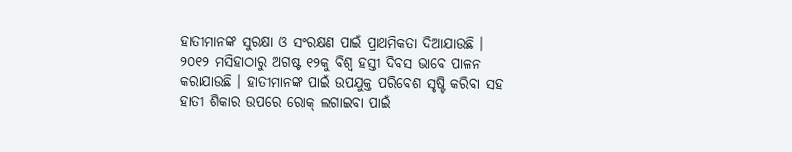ହାତୀମାନଙ୍କ ସୁରକ୍ଷା ଓ ସଂରକ୍ଷଣ ପାଇଁ ପ୍ରାଥମିକତା ଦିଆଯାଉଛି । ୨୦୧୨ ମସିହାଠାରୁ ଅଗଷ୍ଟ ୧୨କୁ ବିଶ୍ୱ ହସ୍ତୀ ଦିବସ ଭାବେ ପାଳନ କରାଯାଉଛି । ହାତୀମାନଙ୍କ ପାଇଁ ଉପଯୁକ୍ତ ପରିବେଶ ସୃଷ୍ଟି କରିବା ସହ ହାତୀ ଶିକାର ଉପରେ ରୋକ୍ ଲଗାଇବା ପାଇଁ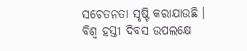ସଚେତନତା ସୃଷ୍ଟି କରାଯାଉଛି ।
ବିଶ୍ୱ ହସ୍ତୀ ଦିବସ ଉପଲକ୍ଷେ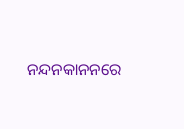ନନ୍ଦନକାନନରେ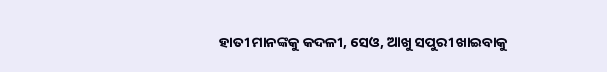ହାତୀ ମାନଙ୍କକୁ କଦଳୀ, ସେଓ, ଆଖୁ ସପୁରୀ ଖାଇବାକୁ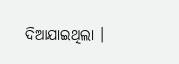ଦିଆଯାଇଥିଲା ।